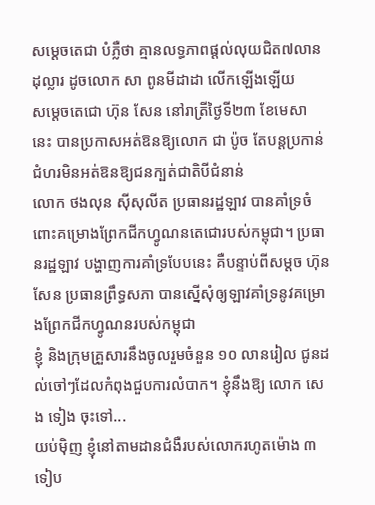សម្ដេចតេជា បំភ្លឺថា គ្មានលទ្ធភាពផ្ដល់លុយជិត៧លានដុល្លារ ដូចលោក សា ពូនមីដាដា លើកឡើងឡើយ
សម្តេចតេជោ ហ៊ុន សែន នៅរាត្រីថ្ងៃទី២៣ ខែមេសា នេះ បានប្រកាសអត់ឱនឱ្យលោក ជា ប៉ូច តែបន្តប្រកាន់ជំហរមិនអត់ឱនឱ្យជនក្បត់ជាតិបីជំនាន់
លោក ថងលុន ស៊ីសុលីត ប្រធានរដ្ឋឡាវ បានគាំទ្រចំពោះគម្រោងព្រែកជីកហ្វូណនតេជោរបស់កម្ពុជា។ ប្រធានរដ្ឋឡាវ បង្ហាញការគាំទ្របែបនេះ គឺបន្ទាប់ពីសម្ដច ហ៊ុន សែន ប្រធានព្រឹទ្ធសភា បានស្នើសុំឲ្យឡាវគាំទ្រនូវគម្រោងព្រែកជីកហ្វូណនរបស់កម្ពុជា
ខ្ញុំ និងក្រុមគ្រួសារនឹងចូលរួមចំនួន ១០ លានរៀល ជូនដល់ចៅៗដែលកំពុងជួបការលំបាក។ ខ្ញុំនឹងឱ្យ លោក សេង ទៀង ចុះទៅ...
យប់មុិញ ខ្ញុំនៅតាមដានជំងឺរបស់លោករហូតម៉ោង ៣ទៀប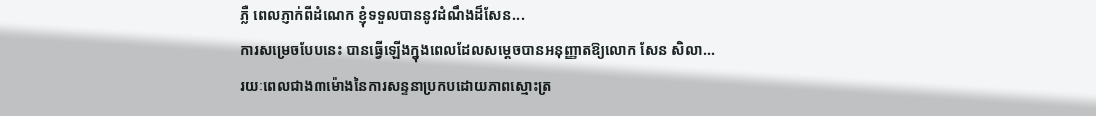ភ្លឺ ពេលភ្ញាក់ពីដំណេក ខ្ញុំទទួលបាននូវដំណឹងដ៏សែន...
ការសម្រេចបែបនេះ បានធ្វើឡើងក្នុងពេលដែលសម្ដេចបានអនុញ្ញាតឱ្យលោក សែន សិលា...
រយៈពេលជាង៣ម៉ោងនៃការសន្ទនាប្រកបដោយភាពស្មោះត្រ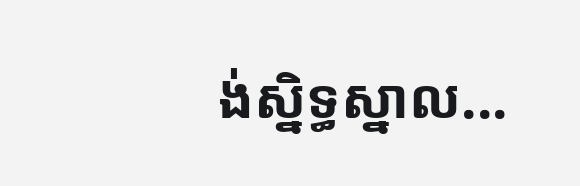ង់ស្និទ្ធស្នាល...